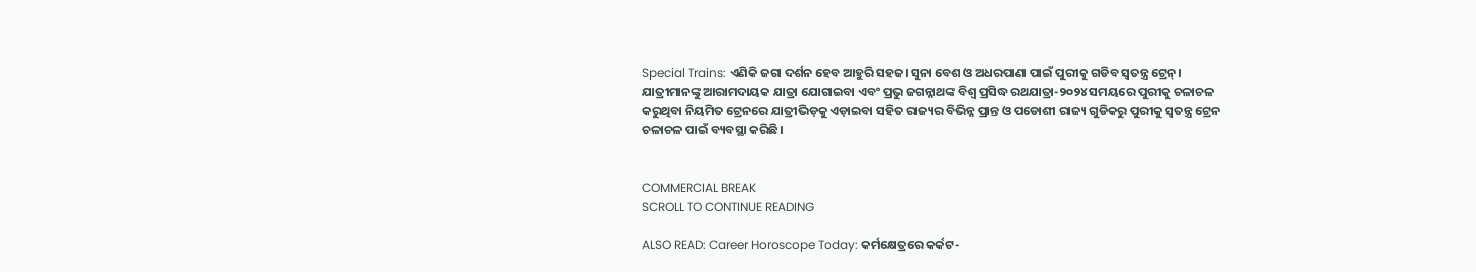Special Trains: ଏଣିକି ଜଗା ଦର୍ଶନ ହେବ ଆହୁରି ସହଜ। ସୁନା ବେଶ ଓ ଅଧରପାଣା ପାଇଁ ପୁରୀକୁ ଗଡିବ ସ୍ବତନ୍ତ୍ର ଟ୍ରେନ୍।  ଯାତ୍ରୀମାନଙ୍କୁ ଆରାମଦାୟକ ଯାତ୍ରା ଯୋଗାଇବା ଏବଂ ପ୍ରଭୁ ଜଗନ୍ନାଥଙ୍କ ବିଶ୍ୱ ପ୍ରସିଦ୍ଧ ରଥଯାତ୍ରା-୨୦୨୪ ସମୟରେ ପୁରୀକୁ ଚଳାଚଳ କରୁଥିବା ନିୟମିତ ଟ୍ରେନରେ ଯାତ୍ରୀଭିଡ଼କୁ ଏଡ଼ାଇବା ସହିତ ରାଜ୍ୟର ବିଭିନ୍ନ ପ୍ରାନ୍ତ ଓ ପଡୋଶୀ ରାଜ୍ୟ ଗୁଡିକରୁ ପୁରୀକୁ ସ୍ୱତନ୍ତ୍ର ଟ୍ରେନ ଚଳାଚଳ ପାଇଁ ବ୍ୟବସ୍ଥା କରିଛି ।


COMMERCIAL BREAK
SCROLL TO CONTINUE READING

ALSO READ: Career Horoscope Today: କର୍ମକ୍ଷେତ୍ରରେ କର୍କଟ-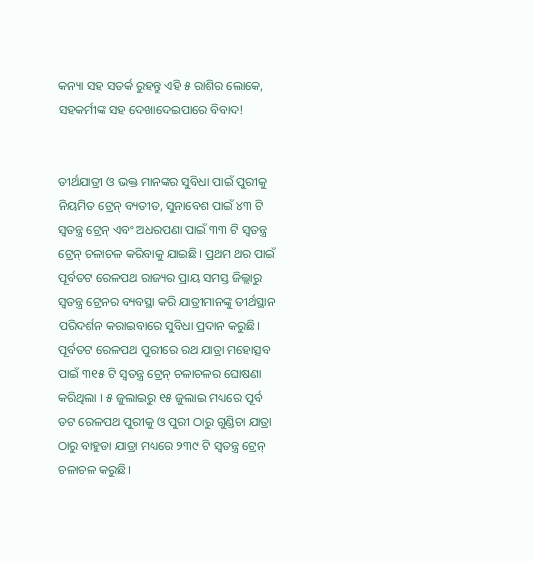କନ୍ୟା ସହ ସତର୍କ ରୁହନ୍ତୁ ଏହି ୫ ରାଶିର ଲୋକେ, ସହକର୍ମୀଙ୍କ ସହ ଦେଖାଦେଇପାରେ ବିବାଦ!


ତୀର୍ଥଯାତ୍ରୀ ଓ ଭକ୍ତ ମାନଙ୍କର ସୁବିଧା ପାଇଁ ପୁରୀକୁ ନିୟମିତ ଟ୍ରେନ୍ ବ୍ୟତୀତ, ସୁନାବେଶ ପାଇଁ ୪୩ ଟି ସ୍ୱତନ୍ତ୍ର ଟ୍ରେନ୍ ଏବଂ ଅଧରପଣା ପାଇଁ ୩୩ ଟି ସ୍ୱତନ୍ତ୍ର ଟ୍ରେନ୍ ଚଳାଚଳ କରିବାକୁ ଯାଇଛି। ପ୍ରଥମ ଥର ପାଇଁ ପୂର୍ବତଟ ରେଳପଥ ରାଜ୍ୟର ପ୍ରାୟ ସମସ୍ତ ଜିଲ୍ଲାରୁ ସ୍ୱତନ୍ତ୍ର ଟ୍ରେନର ବ୍ୟବସ୍ଥା କରି ଯାତ୍ରୀମାନଙ୍କୁ ତୀର୍ଥସ୍ଥାନ ପରିଦର୍ଶନ କରାଇବାରେ ସୁବିଧା ପ୍ରଦାନ କରୁଛି। ପୂର୍ବତଟ ରେଳପଥ ପୁରୀରେ ରଥ ଯାତ୍ରା ମହୋତ୍ସବ ପାଇଁ ୩୧୫ ଟି ସ୍ୱତନ୍ତ୍ର ଟ୍ରେନ୍ ଚଳାଚଳର ଘୋଷଣା କରିଥିଲା । ୫ ଜୁଲାଇରୁ ୧୫ ଜୁଲାଇ ମଧ୍ୟରେ ପୂର୍ବ ତଟ ରେଳପଥ ପୁରୀକୁ ଓ ପୁରୀ ଠାରୁ ଗୁଣ୍ଡିଚା ଯାତ୍ରା ଠାରୁ ବାହୁଡା ଯାତ୍ରା ମଧ୍ୟରେ ୨୩୯ ଟି ସ୍ୱତନ୍ତ୍ର ଟ୍ରେନ୍ ଚଳାଚଳ କରୁଛି।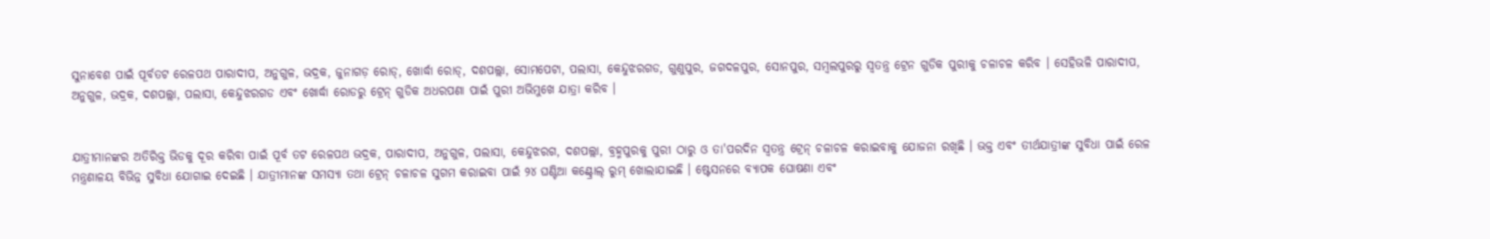ସୁନାବେଶ ପାଇଁ ପୂର୍ବତଟ ରେଳପଥ ପାରାଦୀପ, ଅନୁଗୁଳ, ଭଦ୍ରକ, ଜୁନାଗଡ଼ ରୋଡ୍, ଖୋର୍ଦ୍ଧା ରୋଡ୍, ଦଶପଲ୍ଲା, ସୋମପେଟା, ପଲାସା, କେନ୍ଦୁଝରଗଡ, ଗୁଣୁପୁର, ଜଗଦଳପୁର, ସୋନପୁର, ସମ୍ବଲପୁରରୁ ସ୍ୱତନ୍ତ୍ର ଟ୍ରେନ ଗୁଡିକ ପୁରୀକୁ ଚଳାଚଳ କରିବ । ସେହିଭଳି ପାରାଦୀପ, ଅନୁଗୁଳ, ଭଦ୍ରକ, ଦଶପଲ୍ଲା, ପଲାସା, କେନ୍ଦୁଝରଗଡ ଏବଂ ଖୋର୍ଦ୍ଧା ରୋଡରୁ ଟ୍ରେନ୍ ଗୁଡିକ ଅଧରପଣା ପାଇଁ ପୁରୀ ଅଭିମୁଖେ ଯାତ୍ରା କରିବ ।


ଯାତ୍ରୀମାନଙ୍କର ଅତିରିକ୍ତ ଭିଡକୁ ଦୂର କରିବା ପାଇଁ ପୂର୍ବ ତଟ ରେଳପଥ ଭଦ୍ରକ, ପାରାଦୀପ, ଅନୁଗୁଳ, ପଲାସା, କେନ୍ଦୁଝରଗ, ଦଶପଲ୍ଲା, ବ୍ରହ୍ମପୁରକୁ ପୁରୀ ଠାରୁ ଓ ତା'ପରଦିନ ସ୍ୱତନ୍ତ୍ର ଟ୍ରେନ୍ ଚଳାଚଳ କରାଇବାକୁ ଯୋଜନା ରଖିଛି । ଭକ୍ତ ଏବଂ ତୀର୍ଥଯାତ୍ରୀଙ୍କ ସୁବିଧା ପାଇଁ ରେଳ ମନ୍ତ୍ରଣାଳୟ ବିଭିନ୍ନ ସୁବିଧା ଯୋଗାଇ ଦେଇଛି । ଯାତ୍ରୀମାନଙ୍କ ସମସ୍ୟା ତଥା ଟ୍ରେନ୍ ଚଳାଚଳ ସୁଗମ କରାଇବା ପାଇଁ ୨୪ ଘଣ୍ଟିଆ କଣ୍ଟ୍ରୋଲ୍ ରୁମ୍ ଖୋଲାଯାଇଛି । ଷ୍ଟେସନରେ ବ୍ୟାପକ ଘୋଷଣା ଏବଂ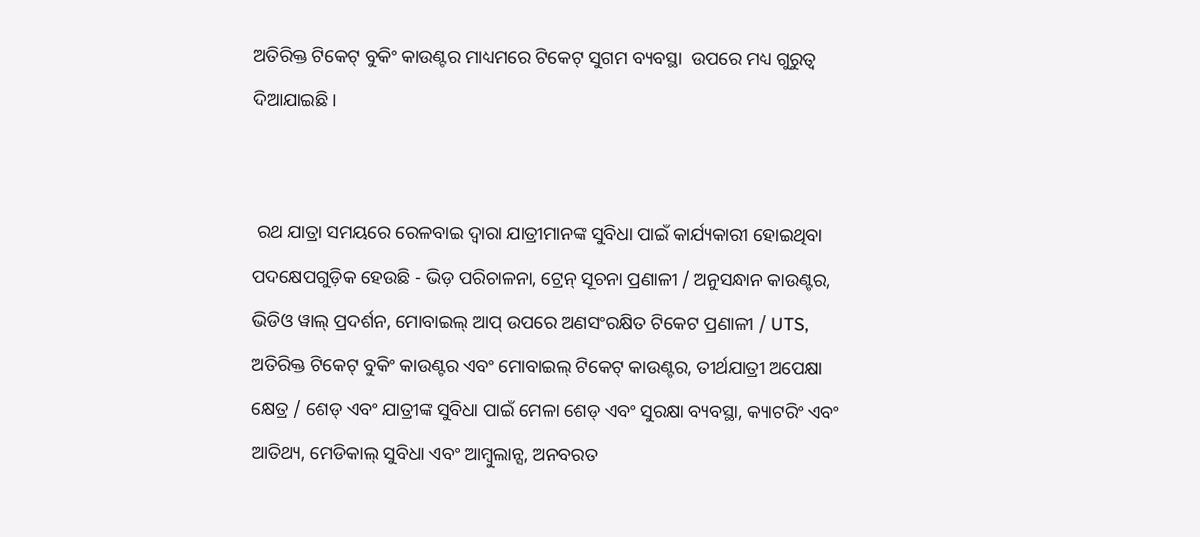ଅତିରିକ୍ତ ଟିକେଟ୍ ବୁକିଂ କାଉଣ୍ଟର ମାଧ୍ୟମରେ ଟିକେଟ୍ ସୁଗମ ବ୍ୟବସ୍ଥା  ଉପରେ ମଧ୍ୟ ଗୁରୁତ୍ୱ ଦିଆଯାଇଛି ।


 ରଥ ଯାତ୍ରା ସମୟରେ ରେଳବାଇ ଦ୍ୱାରା ଯାତ୍ରୀମାନଙ୍କ ସୁବିଧା ପାଇଁ କାର୍ଯ୍ୟକାରୀ ହୋଇଥିବା ପଦକ୍ଷେପଗୁଡ଼ିକ ହେଉଛି - ଭିଡ଼ ପରିଚାଳନା, ଟ୍ରେନ୍ ସୂଚନା ପ୍ରଣାଳୀ / ଅନୁସନ୍ଧାନ କାଉଣ୍ଟର, ଭିଡିଓ ୱାଲ୍ ପ୍ରଦର୍ଶନ, ମୋବାଇଲ୍ ଆପ୍ ଉପରେ ଅଣସଂରକ୍ଷିତ ଟିକେଟ ପ୍ରଣାଳୀ / UTS, ଅତିରିକ୍ତ ଟିକେଟ୍ ବୁକିଂ କାଉଣ୍ଟର ଏବଂ ମୋବାଇଲ୍ ଟିକେଟ୍ କାଉଣ୍ଟର, ତୀର୍ଥଯାତ୍ରୀ ଅପେକ୍ଷା କ୍ଷେତ୍ର / ଶେଡ୍ ଏବଂ ଯାତ୍ରୀଙ୍କ ସୁବିଧା ପାଇଁ ମେଳା ଶେଡ୍ ଏବଂ ସୁରକ୍ଷା ବ୍ୟବସ୍ଥା, କ୍ୟାଟରିଂ ଏବଂ ଆତିଥ୍ୟ, ମେଡିକାଲ୍ ସୁବିଧା ଏବଂ ଆମ୍ବୁଲାନ୍ସ, ଅନବରତ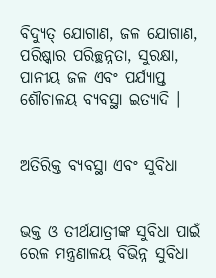ବିଦ୍ୟୁତ୍ ଯୋଗାଣ, ଜଳ ଯୋଗାଣ, ପରିଷ୍କାର ପରିଚ୍ଛନ୍ନତା, ସୁରକ୍ଷା, ପାନୀୟ ଜଳ ଏବଂ ପର୍ଯ୍ୟାପ୍ତ ଶୌଚାଳୟ ବ୍ୟବସ୍ଥା ଇତ୍ୟାଦି ।


ଅତିରିକ୍ତ ବ୍ୟବସ୍ଥା ଏବଂ ସୁବିଧା


ଭକ୍ତ ଓ ତୀର୍ଥଯାତ୍ରୀଙ୍କ ସୁବିଧା ପାଇଁ ରେଳ ମନ୍ତ୍ରଣାଳୟ ବିଭିନ୍ନ ସୁବିଧା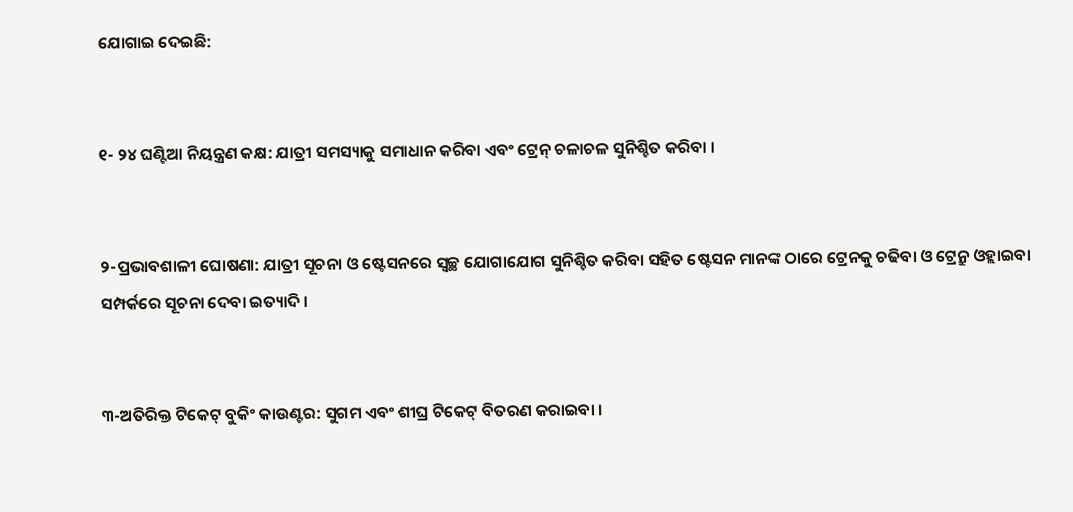ଯୋଗାଇ ଦେଇଛି:


୧- ୨୪ ଘଣ୍ଟିଆ ନିୟନ୍ତ୍ରଣ କକ୍ଷ: ଯାତ୍ରୀ ସମସ୍ୟାକୁ ସମାଧାନ କରିବା ଏବଂ ଟ୍ରେନ୍ ଚଳାଚଳ ସୁନିଶ୍ଚିତ କରିବା ।


୨-ପ୍ରଭାବଶାଳୀ ଘୋଷଣା: ଯାତ୍ରୀ ସୂଚନା ଓ ଷ୍ଟେସନରେ ସ୍ୱଚ୍ଛ ଯୋଗାଯୋଗ ସୁନିଶ୍ଚିତ କରିବା ସହିତ ଷ୍ଟେସନ ମାନଙ୍କ ଠାରେ ଟ୍ରେନକୁ ଚଢିବା ଓ ଟ୍ରେନ୍ରୁ ଓହ୍ଲାଇବା ସମ୍ପର୍କରେ ସୂଚନା ଦେବା ଇତ୍ୟାଦି ।


୩-ଅତିରିକ୍ତ ଟିକେଟ୍ ବୁକିଂ କାଉଣ୍ଟର: ସୁଗମ ଏବଂ ଶୀଘ୍ର ଟିକେଟ୍ ବିତରଣ କରାଇବା ।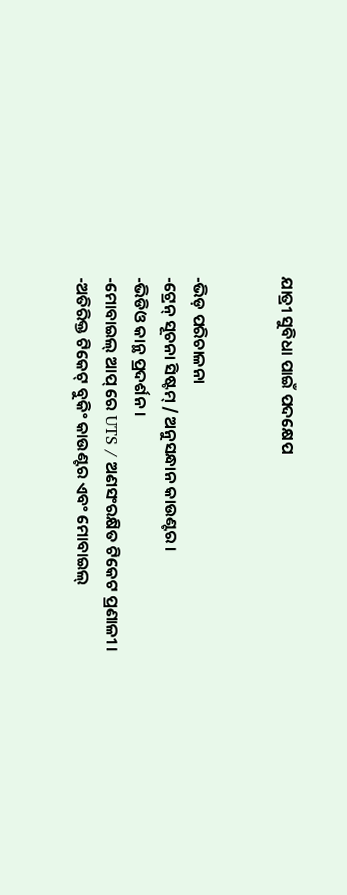ଯାତ୍ରୀ ସୁବିଧା ପାଇଁ ପଦକ୍ଷେପ


-ଭିଡ଼ ପରିଚାଳନା
-ଟ୍ରେନ୍ ସୂଚନା ସିଷ୍ଟମ୍ / ଅନୁସନ୍ଧାନ କାଉଣ୍ଟର ।
-ଭିଡିଓ କାନ୍ଥ ପ୍ରଦର୍ଶନ ।
-ମୋବାଇଲ୍ ଆପ୍ ରେ UTS / ଅଣସଂରକ୍ଷିତ ଟିକେଟ ପ୍ରଣାଳୀ ।
-ଅତିରିକ୍ତ ଟିକେଟ୍ ବୁକିଂ କାଉଣ୍ଟର ଏବଂ ମୋବାଇଲ୍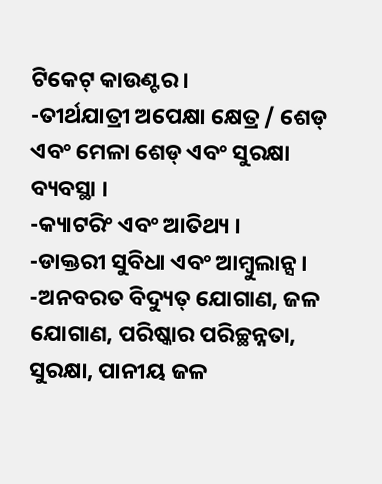ଟିକେଟ୍ କାଉଣ୍ଟର ।
-ତୀର୍ଥଯାତ୍ରୀ ଅପେକ୍ଷା କ୍ଷେତ୍ର / ଶେଡ୍ ଏବଂ ମେଳା ଶେଡ୍ ଏବଂ ସୁରକ୍ଷା ବ୍ୟବସ୍ଥା ।
-କ୍ୟାଟରିଂ ଏବଂ ଆତିଥ୍ୟ ।
-ଡାକ୍ତରୀ ସୁବିଧା ଏବଂ ଆମ୍ବୁଲାନ୍ସ ।
-ଅନବରତ ବିଦ୍ୟୁତ୍ ଯୋଗାଣ, ଜଳ ଯୋଗାଣ, ପରିଷ୍କାର ପରିଚ୍ଛନ୍ନତା, ସୁରକ୍ଷା, ପାନୀୟ ଜଳ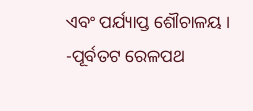ଏବଂ ପର୍ଯ୍ୟାପ୍ତ ଶୌଚାଳୟ ।
-ପୂର୍ବତଟ ରେଳପଥ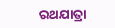ରଥଯାତ୍ରା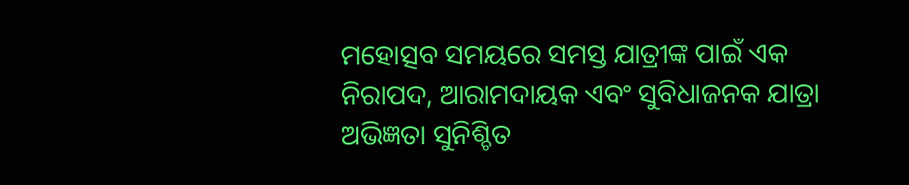ମହୋତ୍ସବ ସମୟରେ ସମସ୍ତ ଯାତ୍ରୀଙ୍କ ପାଇଁ ଏକ ନିରାପଦ, ଆରାମଦାୟକ ଏବଂ ସୁବିଧାଜନକ ଯାତ୍ରା ଅଭିଜ୍ଞତା ସୁନିଶ୍ଚିତ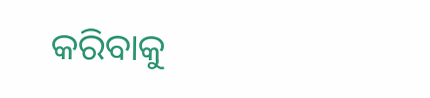କରିବାକୁ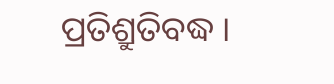ପ୍ରତିଶ୍ରୁତିବଦ୍ଧ ।